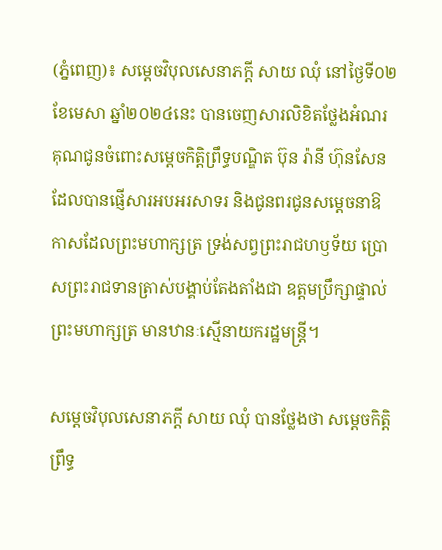(ភ្នំពេញ)៖ សម្តេចវិបុលសេនាភក្តី សាយ ឈុំ នៅថ្ងៃទី០២ ខែមេសា ឆ្នាំ២០២៤នេះ បានចេញសារលិខិតថ្លែងអំណរគុណជូនចំពោះសម្តេចកិត្តិព្រឹទ្ធបណ្ឌិត ប៊ុន រ៉ានី ហ៊ុនសែន ដែលបានផ្ញើសារអបអរសាទរ និងជូនពរជូនសម្តេចនាឱកាសដែលព្រះមហាក្សត្រ ទ្រង់សព្វព្រះរាជហឫទ័យ ប្រោសព្រះរាជទានត្រាស់បង្គាប់តែងតាំងជា ឧត្តមប្រឹក្សាផ្ទាល់ព្រះមហាក្សត្រ មានឋានៈស្មើនាយករដ្ឋមន្រ្តី។

សម្តេចវិបុលសេនាភក្តី សាយ ឈុំ បានថ្លែងថា សម្ដេចកិត្តិព្រឹទ្ធ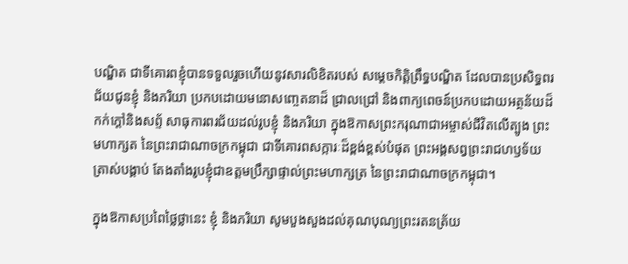បណ្ឌិត ជាទីគោរពខ្ញុំបានទទួលរួចហើយនូវសារលិខិតរបស់ សម្ដេចកិត្តិព្រឹទ្ធបណ្ឌិត ដែលបានប្រសិទ្ធពរជ័យជូនខ្ញុំ និងភរិយា ប្រកបដោយមនោសញ្ចេតនាដ៏ ជ្រាលជ្រៅ និងពាក្យពេចន៍ប្រកបដោយអត្ថន័យដ៏កក់ក្ដៅនិងសព្ទ័ សាធុការពរជ័យដល់រូបខ្ញុំ និងភរិយា ក្នុងឱកាសព្រះករុណាជាអម្ចាស់ជីវិតលើត្បូង ព្រះមហាក្សត នៃព្រះរាជាណាចក្រកម្ពុជា ជាទីគោរពសក្ការៈដ៏ខ្ពង់ខ្ពស់បំផុត ព្រះអង្គសព្វព្រះរាជហឫទ័យត្រាស់បង្គាប់ តែងតាំងរូបខ្ញុំជាឧត្តមប្រឹក្សាផ្ទាល់ព្រះមហាក្សត្រ នៃព្រះរាជាណាចក្រកម្ពុជា។

ក្នុងឱកាសប្រពៃថ្លៃថ្លានេះ ខ្ញុំ និងភរិយា សូមបួងសួងដល់គុណបុណ្យព្រះរតនត្រ័យ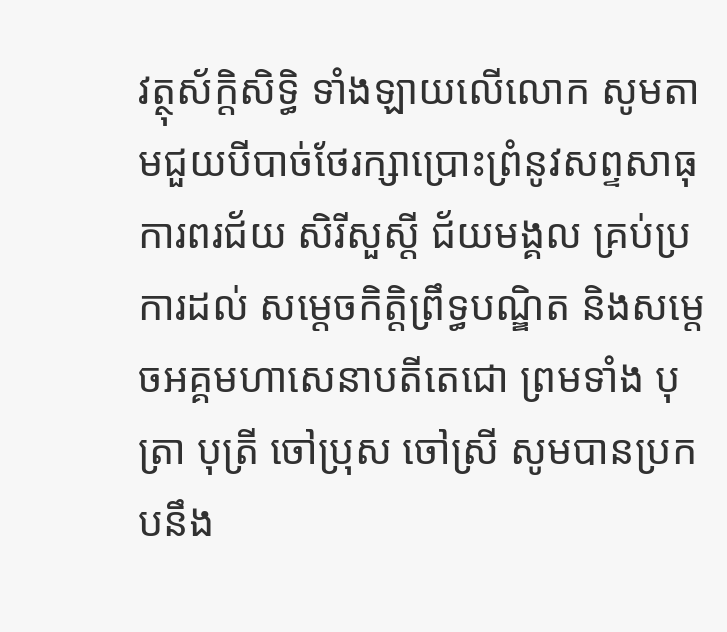វត្ថុស័ក្តិសិទ្ធិ ទាំងឡាយលើលោក សូមតាមជួយបីបាច់ថែរក្សាប្រោះព្រំនូវសព្ទសាធុការពរជ័យ សិរីសួស្ដី ជ័យមង្គល គ្រប់ប្រការដល់ សម្ដេចកិត្តិព្រឹទ្ធបណ្ឌិត និងសម្តេចអគ្គមហាសេនាបតីតេជោ ព្រមទាំង បុត្រា បុត្រី ចៅប្រុស ចៅស្រី សូមបានប្រកបនឹង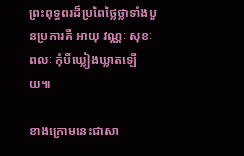ព្រះពុទ្ធពរដ៏ប្រពៃថ្លៃថ្លាទាំងបួនប្រការគឺ អាយុ វណ្ណៈ សុខៈ ពលៈ កុំបីឃ្លៀងឃ្លាតឡើយ៕

ខាងក្រោមនេះជាសា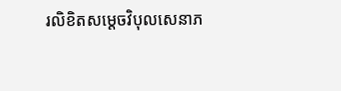រលិខិតសម្តេចវិបុលសេនាភ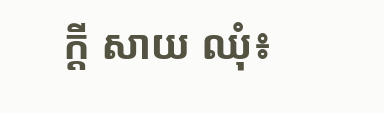ក្តី សាយ ឈុំ៖